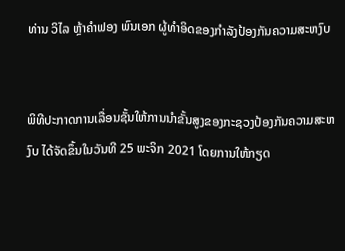ທ່ານ ວິໄລ ຫຼ້າຄຳຟອງ ພົນເອກ ຜູ້ທຳອິດຂອງກຳລັງປ້ອງກັນຄວາມສະຫງົບ


ພິທີປະກາດການເລື່ອນຊັ້ນໃຫ້ການນຳຂັ້ນສູງຂອງກະຊວງປ້ອງກັນຄວາມສະຫງົບ ໄດ້ຈັດຂຶ້ນໃນວັນທີ 25 ພະຈິກ 2021 ໂດຍການໃຫ້ກຽດ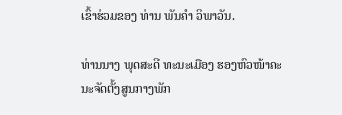ເຂົ້າຮ່ວມຂອງ ທ່ານ ພັນຄຳ ວິພາວັນ.

ທ່ານນາງ ພຸດສະດີ ທະນະເມືອງ ຮອງຫົວໜ້າຄະນະຈັດຕັ້ງສູນກາງພັກ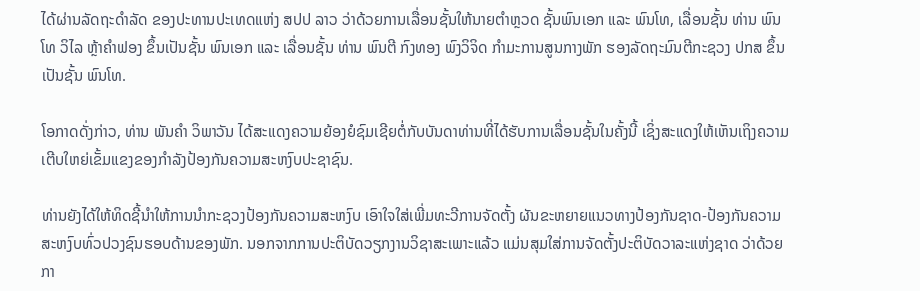ໄດ້ຜ່ານລັດຖະດຳລັດ ຂອງປະທານປະເທດແຫ່ງ ສປປ ລາວ ວ່າດ້ວຍການເລື່ອນຊັ້ນໃຫ້ນາຍຕຳຫຼວດ ຊັ້ນພົນເອກ ແລະ ພົນໂທ, ເລື່ອນຊັ້ນ ທ່ານ ພົນໂທ ວິໄລ ຫຼ້າຄຳຟອງ ຂຶ້ນເປັນຊັ້ນ ພົນເອກ ແລະ ເລື່ອນຊັ້ນ ທ່ານ ພົນຕີ ກົງທອງ ພົງວິຈິດ ກຳມະການສູນກາງພັກ ຮອງລັດຖະມົນຕີກະຊວງ ປກສ ຂຶ້ນເປັນຊັ້ນ ພົນໂທ.

ໂອກາດດັ່ງກ່າວ, ທ່ານ ພັນຄໍາ ວິພາວັນ ໄດ້ສະແດງຄວາມຍ້ອງຍໍຊົມເຊີຍຕໍ່ກັບບັນດາທ່ານທີ່ໄດ້ຮັບການເລື່ອນຊັ້ນໃນຄັ້ງນີ້ ເຊິ່ງສະແດງໃຫ້ເຫັນເຖິງຄວາມເຕີບໃຫຍ່ເຂັ້ມແຂງຂອງກຳລັງປ້ອງກັນຄວາມສະຫງົບປະຊາຊົນ.

ທ່ານຍັງໄດ້ໃຫ້ທິດຊີ້ນຳໃຫ້ການນຳກະຊວງປ້ອງກັນຄວາມສະຫງົບ ເອົາໃຈໃສ່ເພີ່ມທະວີການຈັດຕັ້ງ ຜັນຂະຫຍາຍແນວທາງປ້ອງກັນຊາດ-ປ້ອງກັນຄວາມສະຫງົບທົ່ວປວງຊົນຮອບດ້ານຂອງພັກ. ນອກຈາກການປະຕິບັດວຽກງານວິຊາສະເພາະແລ້ວ ແມ່ນສຸມໃສ່ການຈັດຕັ້ງປະຕິບັດວາລະແຫ່ງຊາດ ວ່າດ້ວຍກາ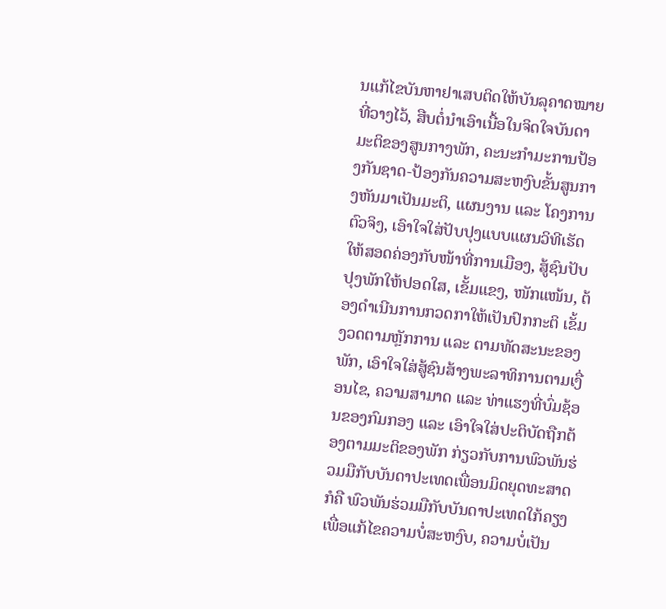ນແກ້ໄຂບັນຫາຢາເສບຕິດໃຫ້ບັນລຸຄາດໝາຍທີ່ວາງໄວ້, ສືບຕໍ່ນໍາເອົາເນື້ອໃນຈິດໃຈບັນດາມະຕິຂອງສູນກາງພັກ, ຄະນະກຳມະການປ້ອງກັນຊາດ-ປ້ອງກັນຄວາມສະຫງົບຂັ້ນສູນກາງຫັນມາເປັນມະຕິ, ແຜນງານ ແລະ ໂຄງການຕົວຈິງ, ເອົາໃຈໃສ່ປັບປຸງແບບແຜນວິທີເຮັດໃຫ້ສອດຄ່ອງກັບໜ້າທີ່ການເມືອງ, ສູ້ຊົນປັບປຸງພັກໃຫ້ປອດໃສ, ເຂັ້ມແຂງ, ໜັກແໜ້ນ, ຕ້ອງດຳເນີນການກວດກາໃຫ້ເປັນປົກກະຕິ ເຂັ້ມງວດຕາມຫຼັກການ ແລະ ຕາມທັດສະນະຂອງພັກ, ເອົາໃຈໃສ່ສູ້ຊົນສ້າງພະລາທິການຕາມເງື່ອນໄຂ, ຄວາມສາມາດ ແລະ ທ່າແຮງທີ່ບົ່ມຊ້ອນຂອງກົມກອງ ແລະ ເອົາໃຈໃສ່ປະຕິບັດຖືກຕ້ອງຕາມມະຕິຂອງພັກ ກ່ຽວກັບການພົວພັນຮ່ວມມືກັບບັນດາປະເທດເພື່ອນມິດຍຸດທະສາດ ກໍຄື ພົວພັນຮ່ວມມືກັບບັນດາປະເທດໃກ້ຄຽງ ເພື່ອແກ້ໄຂຄວາມບໍ່ສະຫງົບ, ຄວາມບໍ່ເປັນ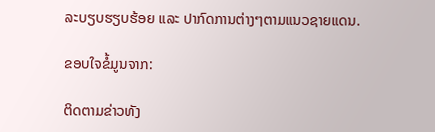ລະບຽບຮຽບຮ້ອຍ ແລະ ປາກົດການຕ່າງໆຕາມແນວຊາຍແດນ.

ຂອບໃຈຂໍ້ມູນຈາກ:

ຕິດຕາມຂ່າວທັງ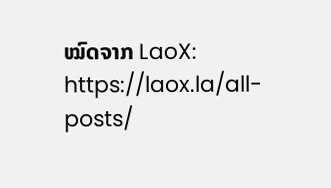ໝົດຈາກ LaoX: https://laox.la/all-posts/